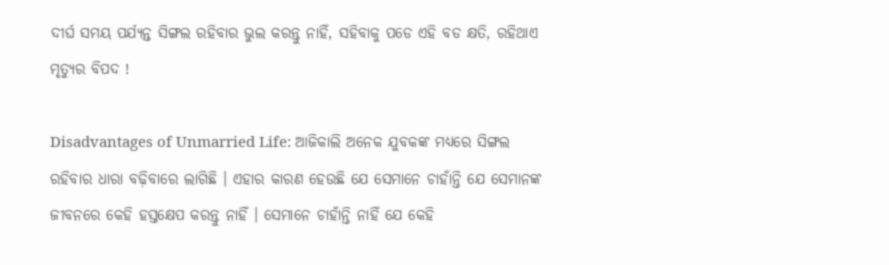ଦୀର୍ଘ ସମୟ ପର୍ଯ୍ୟନ୍ତ ସିଙ୍ଗଲ ରହିବାର ଭୁଲ କରନ୍ତୁ ନାହିଁ, ସହିବାକୁ ପଡେ ଏହି ବଡ କ୍ଷତି, ରହିଥାଏ ମୃତ୍ୟୁର ବିପଦ !

Disadvantages of Unmarried Life: ଆଜିକାଲି ଅନେକ ଯୁବକଙ୍କ ମଧ୍ୟରେ ସିଙ୍ଗଲ ରହିବାର ଧାରା ବଢ଼ିବାରେ ଲାଗିଛି । ଏହାର କାରଣ ହେଉଛି ଯେ ସେମାନେ ଚାହାଁନ୍ତି ଯେ ସେମାନଙ୍କ ଜୀବନରେ କେହି ହସ୍ତକ୍ଷେପ କରନ୍ତୁ ନାହିଁ । ସେମାନେ ଚାହାଁନ୍ତି ନାହିଁ ଯେ କେହି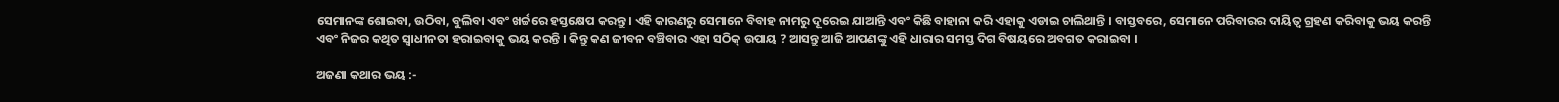ସେମାନଙ୍କ ଶୋଇବା, ଉଠିବା, ବୁଲିବା ଏବଂ ଖର୍ଚ୍ଚରେ ହସ୍ତକ୍ଷେପ କରନ୍ତୁ । ଏହି କାରଣରୁ ସେମାନେ ବିବାହ ନାମରୁ ଦୂରେଇ ଯାଆନ୍ତି ଏବଂ କିଛି ବାହାନା କରି ଏହାକୁ ଏଡାଇ ଚାଲିଥାନ୍ତି । ବାସ୍ତବରେ, ସେମାନେ ପରିବାରର ଦାୟିତ୍ଵ ଗ୍ରହଣ କରିବାକୁ ଭୟ କରନ୍ତି ଏବଂ ନିଜର କଥିତ ସ୍ୱାଧୀନତା ହରାଇବାକୁ ଭୟ କରନ୍ତି । କିନ୍ତୁ କଣ ଜୀବନ ବଞ୍ଚିବାର ଏହା ସଠିକ୍ ଉପାୟ ? ଆସନ୍ତୁ ଆଜି ଆପଣଙ୍କୁ ଏହି ଧାରାର ସମସ୍ତ ଦିଗ ବିଷୟରେ ଅବଗତ କରାଇବା ।

ଅଜଣା କଥାର ଭୟ :-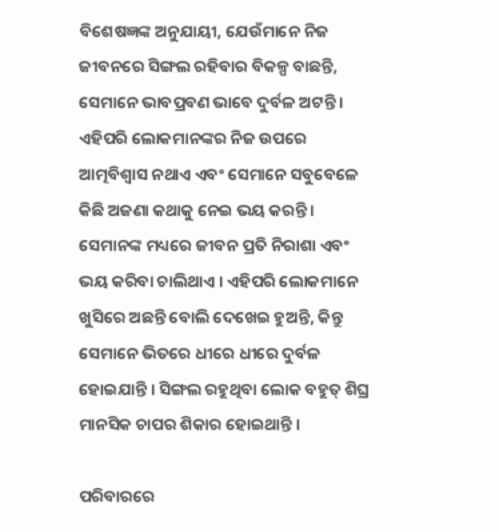ବିଶେଷଜ୍ଞଙ୍କ ଅନୁଯାୟୀ, ଯେଉଁମାନେ ନିଜ ଜୀବନରେ ସିଙ୍ଗଲ ରହିବାର ବିକଳ୍ପ ବାଛନ୍ତି, ସେମାନେ ଭାବପ୍ରବଣ ଭାବେ ଦୁର୍ବଳ ଅଟନ୍ତି । ଏହିପରି ଲୋକମାନଙ୍କର ନିଜ ଉପରେ ଆତ୍ମବିଶ୍ୱାସ ନଥାଏ ଏବଂ ସେମାନେ ସବୁବେଳେ କିଛି ଅଜଣା କଥାକୁ ନେଇ ଭୟ କରନ୍ତି । ସେମାନଙ୍କ ମଧ୍ୟରେ ଜୀବନ ପ୍ରତି ନିରାଶା ଏବଂ ଭୟ କରିବା ଚାଲିଥାଏ । ଏହିପରି ଲୋକମାନେ ଖୁସିରେ ଅଛନ୍ତି ବୋଲି ଦେଖେଇ ହୁଅନ୍ତି, କିନ୍ତୁ ସେମାନେ ଭିତରେ ଧୀରେ ଧୀରେ ଦୁର୍ବଳ ହୋଇଯାନ୍ତି । ସିଙ୍ଗଲ ରହୁଥିବା ଲୋକ ବହୁତ୍ ଶିଘ୍ର ମାନସିକ ଚାପର ଶିକାର ହୋଇଥାନ୍ତି ।

ପରିବାରରେ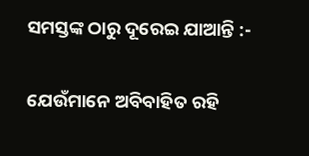ସମସ୍ତଙ୍କ ଠାରୁ ଦୂରେଇ ଯାଆନ୍ତି :-

ଯେଉଁମାନେ ଅବିବାହିତ ରହି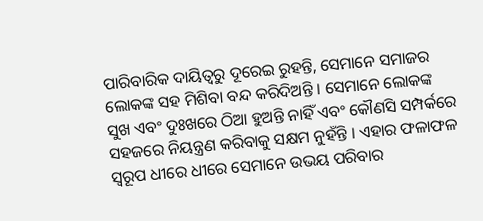ପାରିବାରିକ ଦାୟିତ୍ଵରୁ ଦୂରେଇ ରୁହନ୍ତି, ସେମାନେ ସମାଜର ଲୋକଙ୍କ ସହ ମିଶିବା ବନ୍ଦ କରିଦିଅନ୍ତି । ସେମାନେ ଲୋକଙ୍କ ସୁଖ ଏବଂ ଦୁଃଖରେ ଠିଆ ହୁଅନ୍ତି ନାହିଁ ଏବଂ କୌଣସି ସମ୍ପର୍କରେ ସହଜରେ ନିୟନ୍ତ୍ରଣ କରିବାକୁ ସକ୍ଷମ ନୁହଁନ୍ତି । ଏହାର ଫଳାଫଳ ସ୍ୱରୂପ ଧୀରେ ଧୀରେ ସେମାନେ ଉଭୟ ପରିବାର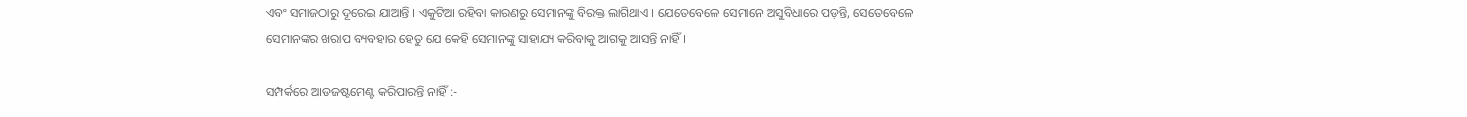ଏବଂ ସମାଜଠାରୁ ଦୂରେଇ ଯାଆନ୍ତି । ଏକୁଟିଆ ରହିବା କାରଣରୁ ସେମାନଙ୍କୁ ବିରକ୍ତ ଲାଗିଥାଏ । ଯେତେବେଳେ ସେମାନେ ଅସୁବିଧାରେ ପଡ଼ନ୍ତି, ସେତେବେଳେ ସେମାନଙ୍କର ଖରାପ ବ୍ୟବହାର ହେତୁ ଯେ କେହି ସେମାନଙ୍କୁ ସାହାଯ୍ୟ କରିବାକୁ ଆଗକୁ ଆସନ୍ତି ନାହିଁ ।

ସମ୍ପର୍କରେ ଆଡଜଷ୍ଟମେଣ୍ଟ କରିପାରନ୍ତି ନାହିଁ :-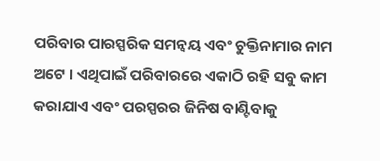ପରିବାର ପାରସ୍ପରିକ ସମନ୍ୱୟ ଏବଂ ଚୁକ୍ତିନାମାର ନାମ ଅଟେ । ଏଥିପାଇଁ ପରିବାରରେ ଏକାଠି ରହି ସବୁ କାମ କରାଯାଏ ଏବଂ ପରସ୍ପରର ଜିନିଷ ବାଣ୍ଟିବାକୁ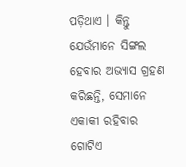ପଡ଼ିଥାଏ । କିନ୍ତୁ ଯେଉଁମାନେ ସିଙ୍ଗଲ ହେବାର ଅଭ୍ୟାସ ଗ୍ରହଣ କରିଛନ୍ତି, ସେମାନେ ଏକାକୀ ରହିବାର ଗୋଟିଏ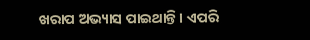ଖରାପ ଅଭ୍ୟାସ ପାଇଥାନ୍ତି । ଏପରି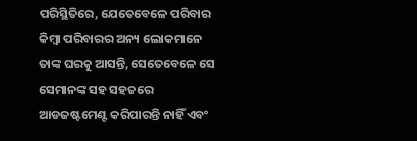ପରିସ୍ଥିତିରେ, ଯେତେବେଳେ ପରିବାର କିମ୍ବା ପରିବାରର ଅନ୍ୟ ଲୋକମାନେ ତାଙ୍କ ଘରକୁ ଆସନ୍ତି, ସେତେବେଳେ ସେ ସେମାନଙ୍କ ସହ ସହଜରେ ଆଡଜଷ୍ଟମେଣ୍ଟ କରିପାରନ୍ତି ନାହିଁ ଏବଂ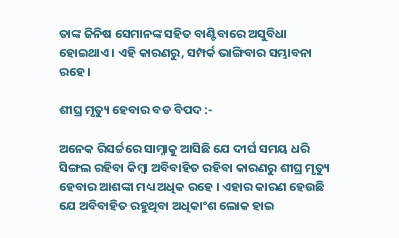ତାଙ୍କ ଜିନିଷ ସେମାନଙ୍କ ସହିତ ବାଣ୍ଟିବାରେ ଅସୁବିଧା ହୋଇଥାଏ । ଏହି କାରଣରୁ, ସମ୍ପର୍କ ଭାଙ୍ଗିବାର ସମ୍ଭାବନା ରହେ ।

ଶୀଘ୍ର ମୃତ୍ୟୁ ହେବାର ବଡ ବିପଦ :-

ଅନେକ ରିସର୍ଚ୍ଚରେ ସାମ୍ନାକୁ ଆସିଛି ଯେ ଦୀର୍ଘ ସମୟ ଧରି ସିଙ୍ଗଲ ରହିବା କିମ୍ବା ଅବିବାହିତ ରହିବା କାରଣରୁ ଶୀଘ୍ର ମୃତ୍ୟୁ ହେବାର ଆଶଙ୍କା ମଧ୍ୟ ଅଧିକ ରହେ । ଏହାର କାରଣ ହେଉଛି ଯେ ଅବିବାହିତ ରହୁଥିବା ଅଧିକାଂଶ ଲୋକ ହାଇ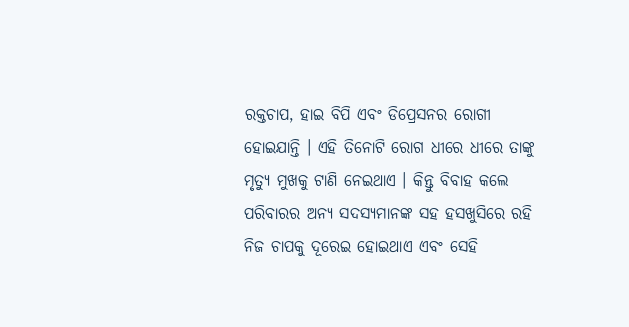ରକ୍ତଚାପ, ହାଇ ବିପି ଏବଂ ଡିପ୍ରେସନର ରୋଗୀ ହୋଇଯାନ୍ତି । ଏହି ତିନୋଟି ରୋଗ ଧୀରେ ଧୀରେ ତାଙ୍କୁ ମୃତ୍ୟୁ ମୁଖକୁ ଟାଣି ନେଇଥାଏ । କିନ୍ତୁ ବିବାହ କଲେ ପରିବାରର ଅନ୍ୟ ସଦସ୍ୟମାନଙ୍କ ସହ ହସଖୁସିରେ ରହି ନିଜ ଚାପକୁ ଦୂରେଇ ହୋଇଥାଏ ଏବଂ ସେହି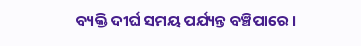ବ୍ୟକ୍ତି ଦୀର୍ଘ ସମୟ ପର୍ଯ୍ୟନ୍ତ ବଞ୍ଚିପାରେ ।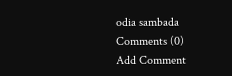odia sambada
Comments (0)
Add Comment